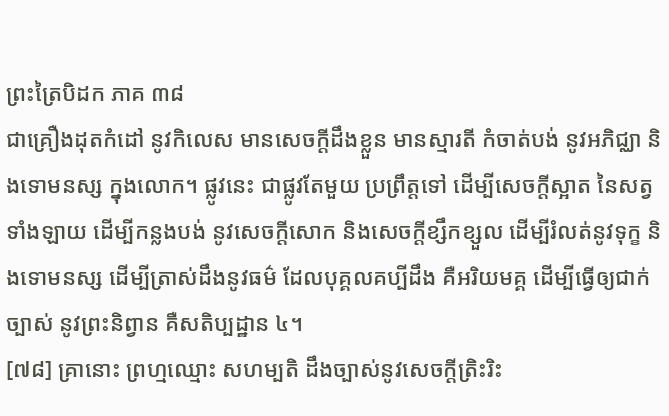ព្រះត្រៃបិដក ភាគ ៣៨
ជាគ្រឿងដុតកំដៅ នូវកិលេស មានសេចក្តីដឹងខ្លួន មានស្មារតី កំចាត់បង់ នូវអភិជ្ឈា និងទោមនស្ស ក្នុងលោក។ ផ្លូវនេះ ជាផ្លូវតែមួយ ប្រព្រឹត្តទៅ ដើម្បីសេចក្តីស្អាត នៃសត្វទាំងឡាយ ដើម្បីកន្លងបង់ នូវសេចក្តីសោក និងសេចក្តីខ្សឹកខ្សួល ដើម្បីរំលត់នូវទុក្ខ និងទោមនស្ស ដើម្បីត្រាស់ដឹងនូវធម៌ ដែលបុគ្គលគប្បីដឹង គឺអរិយមគ្គ ដើម្បីធ្វើឲ្យជាក់ច្បាស់ នូវព្រះនិព្វាន គឺសតិប្បដ្ឋាន ៤។
[៧៨] គ្រានោះ ព្រហ្មឈ្មោះ សហម្បតិ ដឹងច្បាស់នូវសេចក្តីត្រិះរិះ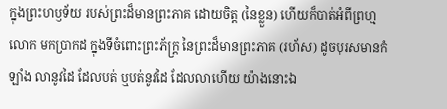ក្នុងព្រះហឫទ័យ របស់ព្រះដ៏មានព្រះភាគ ដោយចិត្ត (នៃខ្លួន) ហើយក៏បាត់អំពីព្រហ្មលោក មកប្រាកដ ក្នុងទីចំពោះព្រះភ័ក្ត្រ នៃព្រះដ៏មានព្រះភាគ (រហ័ស) ដូចបុរសមានកំឡាំង លានូវដៃ ដែលបត់ ឬបត់នូវដៃ ដែលលាហើយ យ៉ាងនោះឯ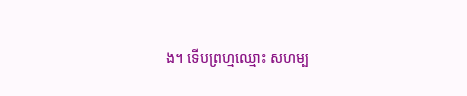ង។ ទើបព្រហ្មឈ្មោះ សហម្ប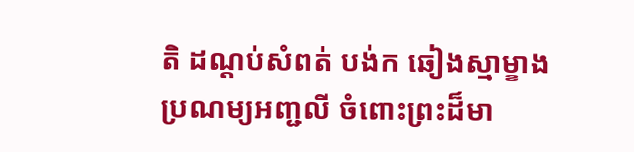តិ ដណ្តប់សំពត់ បង់ក ឆៀងស្មាម្ខាង ប្រណម្យអញ្ជលី ចំពោះព្រះដ៏មា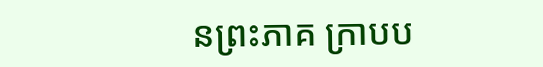នព្រះភាគ ក្រាបប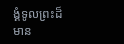ង្គំទូលព្រះដ៏មាន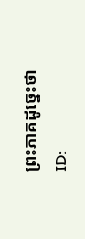ព្រះភាគដូច្នេះថា
ID: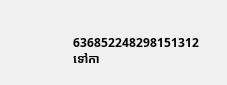636852248298151312
ទៅកា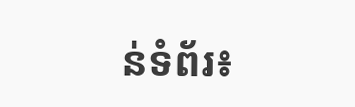ន់ទំព័រ៖